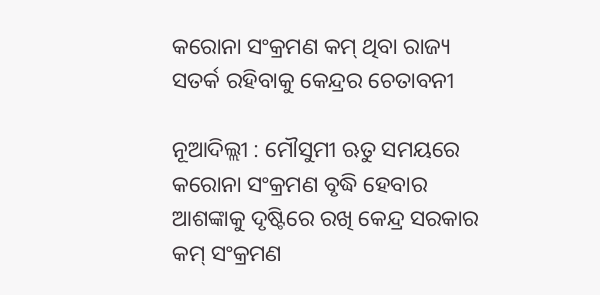କରୋନା ସଂକ୍ରମଣ କମ୍‌ ଥିବା ରାଜ୍ୟ ସତର୍କ ରହିବାକୁ କେନ୍ଦ୍ରର ଚେତାବନୀ

ନୂଆଦିଲ୍ଲୀ : ମୌସୁମୀ ଋତୁ ସମୟରେ କରୋନା ସଂକ୍ରମଣ ବୃଦ୍ଧି ହେବାର ଆଶଙ୍କାକୁ ଦୃଷ୍ଟିରେ ରଖି କେନ୍ଦ୍ର ସରକାର କମ୍‌ ସଂକ୍ରମଣ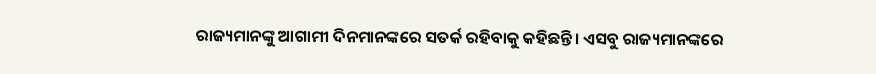ରାଜ୍ୟମାନଙ୍କୁ ଆଗାମୀ ଦିନମାନଙ୍କରେ ସତର୍କ ରହିବାକୁ କହିଛନ୍ତି। ଏସବୁ ରାଜ୍ୟମାନଙ୍କରେ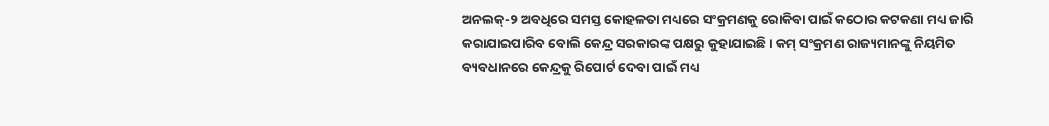ଅନଲକ୍‌-୨ ଅବଧିରେ ସମସ୍ତ କୋହଳତା ମଧ୍ୟରେ ସଂକ୍ରମଣକୁ ରୋକିବା ପାଇଁ କଠୋର କଟକଣା ମଧ୍ୟ ଜାରି କରାଯାଇପାରିବ ବୋଲି କେନ୍ଦ୍ର ସରକାରଙ୍କ ପକ୍ଷରୁ କୁହାଯାଇଛି। କମ୍‌ ସଂକ୍ରମଣ ରାଜ୍ୟମାନଙ୍କୁ ନିୟମିତ ବ୍ୟବଧାନରେ କେନ୍ଦ୍ରକୁ ରିପୋର୍ଟ ଦେବା ପାଇଁ ମଧ୍ୟ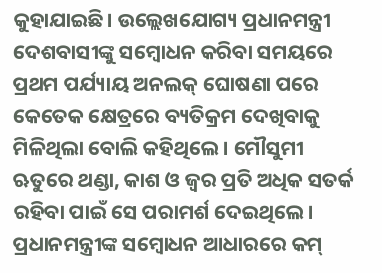କୁହାଯାଇଛି। ଉଲ୍ଲେଖଯୋଗ୍ୟ ପ୍ରଧାନମନ୍ତ୍ରୀ ଦେଶବାସୀଙ୍କୁ ସମ୍ବୋଧନ କରିବା ସମୟରେ ପ୍ରଥମ ପର୍ଯ୍ୟାୟ ଅନଲକ୍‌ ଘୋଷଣା ପରେ କେତେକ କ୍ଷେତ୍ରରେ ବ୍ୟତିକ୍ରମ ଦେଖିବାକୁ ମିଳିଥିଲା ବୋଲି କହିଥିଲେ। ମୌସୁମୀ ଋତୁରେ ଥଣ୍ଡା, କାଶ ଓ ଜ୍ବର ପ୍ରତି ଅଧିକ ସତର୍କ ରହିବା ପାଇଁ ସେ ପରାମର୍ଶ ଦେଇଥିଲେ। ପ୍ରଧାନମନ୍ତ୍ରୀଙ୍କ ସମ୍ବୋଧନ ଆଧାରରେ କମ୍‌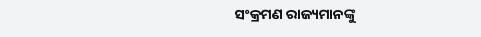ସଂକ୍ରମଣ ରାଜ୍ୟମାନଙ୍କୁ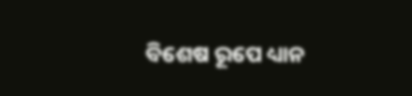ବିଶେଷ ରୂପେ ଧ୍ୟାନ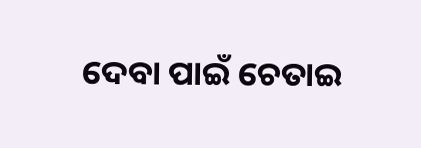ଦେବା ପାଇଁ ଚେତାଇ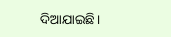ଦିଆଯାଇଛି।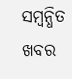ସମ୍ବନ୍ଧିତ ଖବର